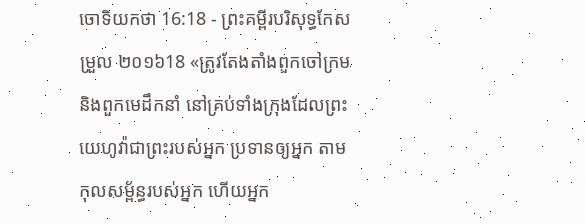ចោទិយកថា 16:18 - ព្រះគម្ពីរបរិសុទ្ធកែសម្រួល ២០១៦18 «ត្រូវតែងតាំងពួកចៅក្រម និងពួកមេដឹកនាំ នៅគ្រប់ទាំងក្រុងដែលព្រះយេហូវ៉ាជាព្រះរបស់អ្នក ប្រទានឲ្យអ្នក តាមកុលសម្ព័ន្ធរបស់អ្នក ហើយអ្នក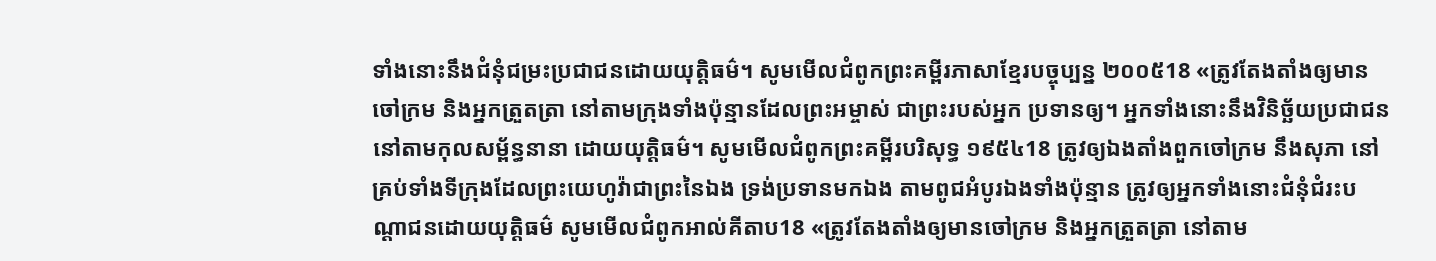ទាំងនោះនឹងជំនុំជម្រះប្រជាជនដោយយុត្តិធម៌។ សូមមើលជំពូកព្រះគម្ពីរភាសាខ្មែរបច្ចុប្បន្ន ២០០៥18 «ត្រូវតែងតាំងឲ្យមានចៅក្រម និងអ្នកត្រួតត្រា នៅតាមក្រុងទាំងប៉ុន្មានដែលព្រះអម្ចាស់ ជាព្រះរបស់អ្នក ប្រទានឲ្យ។ អ្នកទាំងនោះនឹងវិនិច្ឆ័យប្រជាជននៅតាមកុលសម្ព័ន្ធនានា ដោយយុត្តិធម៌។ សូមមើលជំពូកព្រះគម្ពីរបរិសុទ្ធ ១៩៥៤18 ត្រូវឲ្យឯងតាំងពួកចៅក្រម នឹងសុភា នៅគ្រប់ទាំងទីក្រុងដែលព្រះយេហូវ៉ាជាព្រះនៃឯង ទ្រង់ប្រទានមកឯង តាមពូជអំបូរឯងទាំងប៉ុន្មាន ត្រូវឲ្យអ្នកទាំងនោះជំនុំជំរះបណ្តាជនដោយយុត្តិធម៌ សូមមើលជំពូកអាល់គីតាប18 «ត្រូវតែងតាំងឲ្យមានចៅក្រម និងអ្នកត្រួតត្រា នៅតាម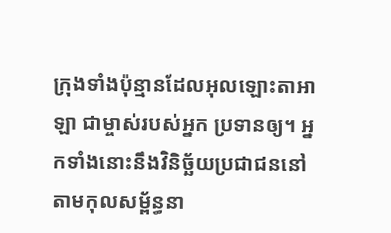ក្រុងទាំងប៉ុន្មានដែលអុលឡោះតាអាឡា ជាម្ចាស់របស់អ្នក ប្រទានឲ្យ។ អ្នកទាំងនោះនឹងវិនិច្ឆ័យប្រជាជននៅតាមកុលសម្ព័ន្ធនា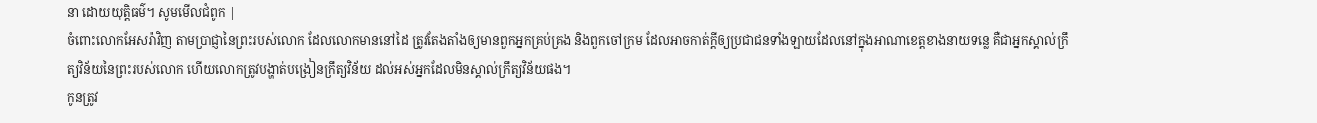នា ដោយយុត្តិធម៌។ សូមមើលជំពូក |
ចំពោះលោកអែសរ៉ាវិញ តាមប្រាជ្ញានៃព្រះរបស់លោក ដែលលោកមាននៅដៃ ត្រូវតែងតាំងឲ្យមានពួកអ្នកគ្រប់គ្រង និងពួកចៅក្រម ដែលអាចកាត់ក្ដីឲ្យប្រជាជនទាំងឡាយដែលនៅក្នុងអាណាខេត្តខាងនាយទន្លេ គឺជាអ្នកស្គាល់ក្រឹត្យវិន័យនៃព្រះរបស់លោក ហើយលោកត្រូវបង្ហាត់បង្រៀនក្រឹត្យវិន័យ ដល់អស់អ្នកដែលមិនស្គាល់ក្រឹត្យវិន័យផង។
កូនត្រូវ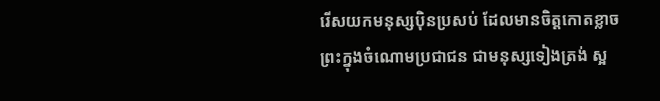រើសយកមនុស្សប៉ិនប្រសប់ ដែលមានចិត្តកោតខ្លាចព្រះក្នុងចំណោមប្រជាជន ជាមនុស្សទៀងត្រង់ ស្អ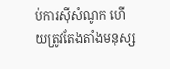ប់ការស៊ីសំណូក ហើយត្រូវតែងតាំងមនុស្ស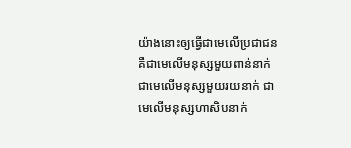យ៉ាងនោះឲ្យធ្វើជាមេលើប្រជាជន គឺជាមេលើមនុស្សមួយពាន់នាក់ ជាមេលើមនុស្សមួយរយនាក់ ជាមេលើមនុស្សហាសិបនាក់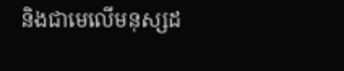និងជាមេលើមនុស្សដ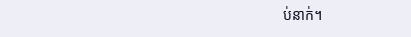ប់នាក់។